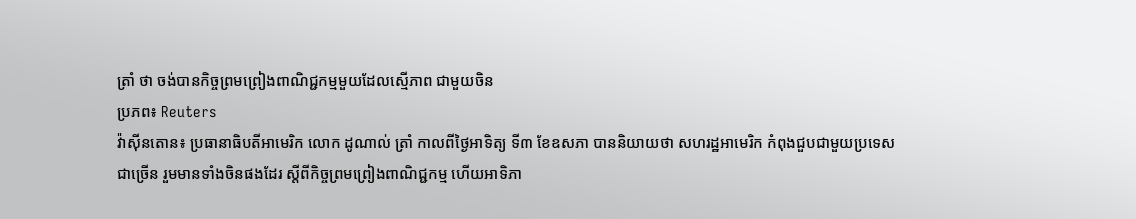ត្រាំ ថា ចង់បានកិច្ចព្រមព្រៀងពាណិជ្ជកម្មមួយដែលស្មើភាព ជាមួយចិន
ប្រភព៖ Reuters
វ៉ាស៊ីនតោន៖ ប្រធានាធិបតីអាមេរិក លោក ដូណាល់ ត្រាំ កាលពីថ្ងៃអាទិត្យ ទី៣ ខែឧសភា បាននិយាយថា សហរដ្ឋអាមេរិក កំពុងជួបជាមួយប្រទេសជាច្រើន រួមមានទាំងចិនផងដែរ ស្តីពីកិច្ចព្រមព្រៀងពាណិជ្ជកម្ម ហើយអាទិភា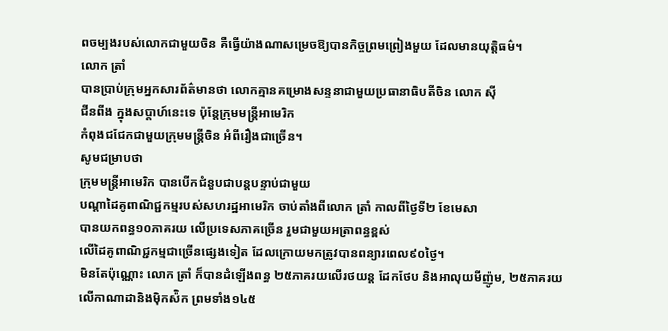ពចម្បងរបស់លោកជាមួយចិន គឺធ្វើយ៉ាងណាសម្រេចឱ្យបានកិច្ចព្រមព្រៀងមួយ ដែលមានយុត្តិធម៌។
លោក ត្រាំ
បានប្រាប់ក្រុមអ្នកសារព័ត៌មានថា លោកគ្មានគម្រោងសន្ទនាជាមួយប្រធានាធិបតីចិន លោក ស៊ី
ជីនពីង ក្នុងសប្តាហ៍នេះទេ ប៉ុន្តែក្រុមមន្រ្តីអាមេរិក
កំពុងជជែកជាមួយក្រុមមន្រ្តីចិន អំពីរឿងជាច្រើន។
សូមជម្រាបថា
ក្រុមមន្រ្តីអាមេរិក បានបើកជំនួបជាបន្តបន្ទាប់ជាមួយ
បណ្តាដៃគូពាណិជ្ជកម្មរបស់សហរដ្ឋអាមេរិក ចាប់តាំងពីលោក ត្រាំ កាលពីថ្ងៃទី២ ខែមេសា
បានយកពន្ធ១០ភាគរយ លើប្រទេសភាគច្រើន រួមជាមួយអត្រាពន្ធខ្ពស់
លើដៃគូពាណិជ្ជកម្មជាច្រើនផ្សេងទៀត ដែលក្រោយមកត្រូវបានពន្យារពេល៩០ថ្ងៃ។
មិនតែប៉ុណ្ណោះ លោក ត្រាំ ក៏បានដំឡើងពន្ធ ២៥ភាគរយលើរថយន្ត ដែកថែប និងអាលុយមីញ៉ូម, ២៥ភាគរយលើកាណាដានិងម៉ិកស៉ិក ព្រមទាំង១៤៥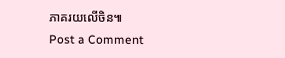ភាគរយលើចិន៕
Post a Comment